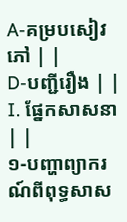A-គម្របសៀវភៅ | |
D-បញ្ជីរឿង | |
I. ផ្នែកសាសនា | |
១-បញ្ហាព្យាករណ៍ពីពុទ្ធសាស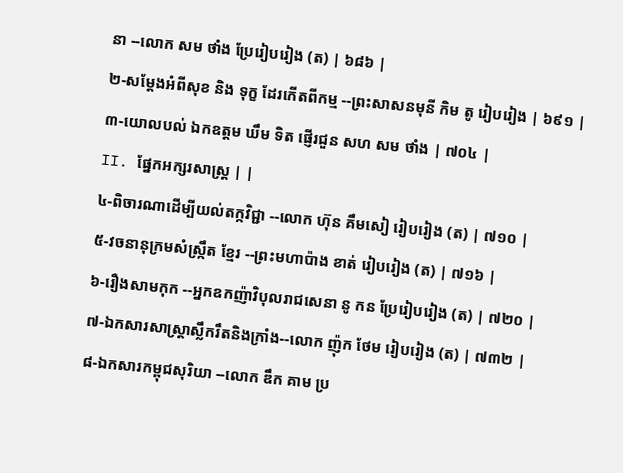នា --លោក សម ថាំង ប្រែរៀបរៀង (ត) | ៦៨៦ |
២-សម្ដែងអំពីសុខ និង ទុក្ខ ដែរកើតពីកម្ម --ព្រះសាសនមុនី កិម តូ រៀបរៀង | ៦៩១ |
៣-យោលបល់ ឯកឧត្ដម ឃឹម ទិត ផ្ញើរជួន សហ សម ថាំង | ៧០៤ |
II. ផ្នែកអក្សរសាស្ដ្រ | |
៤-ពិចារណាដើម្បីយល់តក្កវិជ្ជា --លោក ហ៊ុន គឹមសៀ រៀបរៀង (ត) | ៧១០ |
៥-វចនានុក្រមសំស្ក្រឹត ខ្មែរ --ព្រះមហាប៉ាង ខាត់ រៀបរៀង (ត) | ៧១៦ |
៦-រឿងសាមកុក --អ្នកឧកញ៉ាវិបុលរាជសេនា នូ កន ប្រែរៀបរៀង (ត) | ៧២០ |
៧-ឯកសារសាស្ត្រាស្លឹករឹតនិងក្រាំង--លោក ញ៉ុក ថែម រៀបរៀង (ត) | ៧៣២ |
៨-ឯកសារកម្ពុជសុរិយា --លោក ឌឹក គាម ប្រ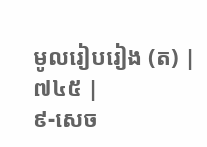មូលរៀបរៀង (ត) | ៧៤៥ |
៩-សេច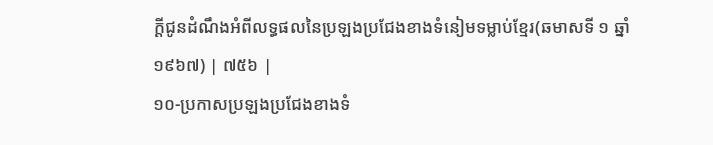ក្ដីជូនដំណឹងអំពីលទ្ធផលនៃប្រឡងប្រជែងខាងទំនៀមទម្លាប់ខ្មែរ(ឆមាសទី ១ ឆ្នាំ ១៩៦៧) | ៧៥៦ |
១០-ប្រកាសប្រឡងប្រជែងខាងទំ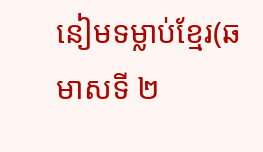នៀមទម្លាប់ខ្មែរ(ឆមាសទី ២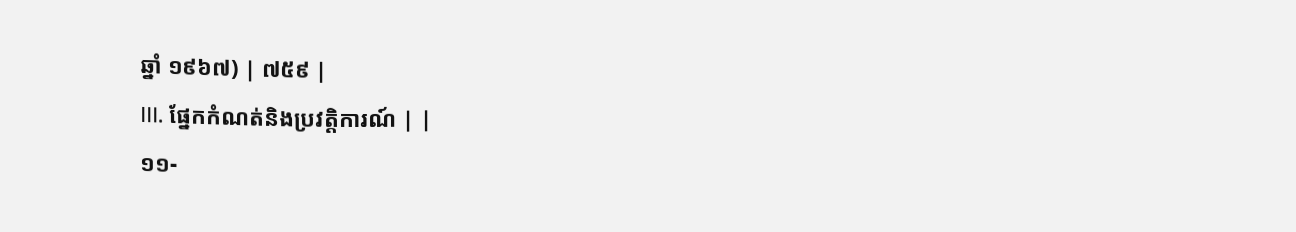ឆ្នាំ ១៩៦៧) | ៧៥៩ |
III. ផ្នែកកំណត់និងប្រវត្ដិការណ៍ | |
១១-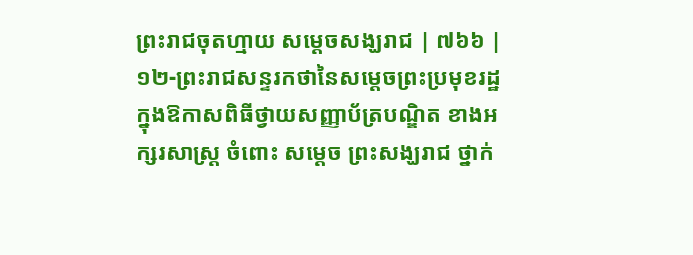ព្រះរាជចុតហ្មាយ សម្ដេចសង្ឃរាជ | ៧៦៦ |
១២-ព្រះរាជសន្ទរកថានៃសម្ដេចព្រះប្រមុខរដ្ឋក្នុងឱកាសពិធីថ្វាយសញ្ញាប័ត្របណ្ឌិត ខាងអក្សរសាស្ដ្រ ចំពោះ សម្ដេច ព្រះសង្ឃរាជ ថ្នាក់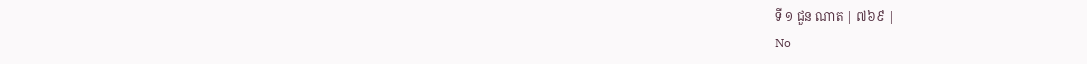ទី ១ ជួន ណាត | ៧៦៩ |
No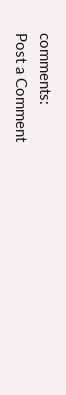comments:
Post a Comment